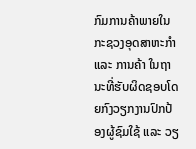ກົມການຄ້າພາຍໃນ ກະຊວງອຸດສາຫະກຳ ແລະ ການຄ້າ ໃນຖານະທີ່ຮັບຜິດຊອບໂດຍກົງວຽກງານປົກປ້ອງຜູ້ຊົມໃຊ້ ແລະ ວຽ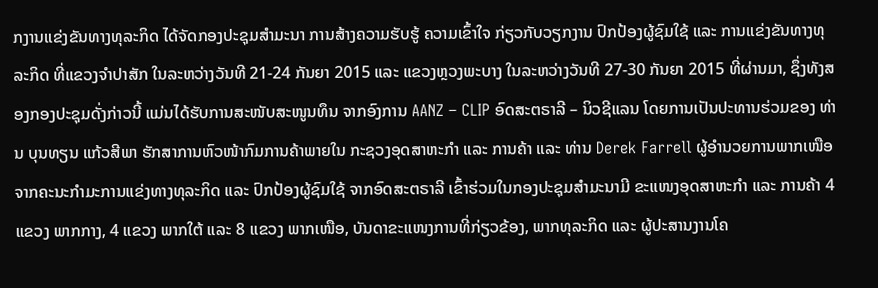ກງານແຂ່ງຂັນທາງທຸລະກິດ ໄດ້ຈັດກອງປະຊຸມສຳມະນາ ການສ້າງຄວາມຮັບຮູ້ ຄວາມເຂົ້າໃຈ ກ່ຽວກັບວຽກງານ ປົກປ້ອງຜູ້ຊົມໃຊ້ ແລະ ການແຂ່ງຂັນທາງທຸລະກິດ ທີ່ແຂວງຈຳປາສັກ ໃນລະຫວ່າງວັນທີ 21-24 ກັນຍາ 2015 ແລະ ແຂວງຫຼວງພະບາງ ໃນລະຫວ່າງວັນທີ 27-30 ກັນຍາ 2015 ທີ່ຜ່ານມາ, ຊຶ່ງທັງສອງກອງປະຊຸມດັ່ງກ່າວນີ້ ແມ່ນໄດ້ຮັບການສະໜັບສະໜູນທຶນ ຈາກອົງການ AANZ – CLIP ອົດສະຕຣາລີ – ນິວຊີແລນ ໂດຍການເປັນປະທານຮ່ວມຂອງ ທ່ານ ບຸນທຽນ ແກ້ວສີພາ ຮັກສາການຫົວໜ້າກົມການຄ້າພາຍໃນ ກະຊວງອຸດສາຫະກຳ ແລະ ການຄ້າ ແລະ ທ່ານ Derek Farrell ຜູ້ອຳນວຍການພາກເໜືອ ຈາກຄະນະກຳມະການແຂ່ງທາງທຸລະກິດ ແລະ ປົກປ້ອງຜູ້ຊົມໃຊ້ ຈາກອົດສະຕຣາລີ ເຂົ້າຮ່ວມໃນກອງປະຊຸມສໍາມະນາມີ ຂະແໜງອຸດສາຫະກຳ ແລະ ການຄ້າ 4 ແຂວງ ພາກກາງ, 4 ແຂວງ ພາກໃຕ້ ແລະ 8 ແຂວງ ພາກເໜືອ, ບັນດາຂະແໜງການທີ່ກ່ຽວຂ້ອງ, ພາກທຸລະກິດ ແລະ ຜູ້ປະສານງານໂຄ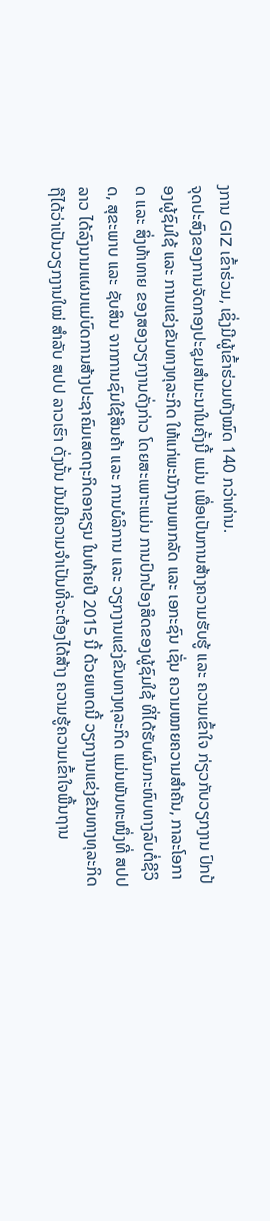ງການ GIZ ເຂົ້າຮ່ວມ, ເຊິ່ງມີຜູ້ເຂົ້າຮ່ວມທັງໝົດ 140 ກວ່າທ່ານ.
ຈຸດປະສົງຂອງການຈັດກອງປະຊຸມສຳມະນາໃນຄັ້ງນີ້ ແມ່ນ ເພື່ອເປັນການສ້າງຄວາມຮັບຮູ້ ແລະ ຄວາມເຂົ້າໃຈ ກ່ຽວກັບວຽກງານ ປົກປ້ອງຜູ້ຊົມໃຊ້ ແລະ ການແຂ່ງຂັນທາງທຸລະກິດ ໃຫ້ແກ່ພະນັກງານພາກລັດ ແລະ ເອກະຊົນ ເຊັ່ນ ຄວາມໝາຍຄວາມສໍາຄັນ, ກາລະໂອກາດ ແລະ ສິ່ງທ້າທາຍ ຂອງສອງວຽກງານດັ່ງກ່າວ ໂດຍສະເພາະແມ່ນ ການປົກປ້ອງສິດຂອງຜູ້ຊົມໃຊ້ ທີ່ໄດ້ຮັບຜົນກະທົບທາງລົບຕໍ່ຊີວິດ, ສຸຂະພາບ ແລະ ຊັບສິນ ຈາກການຊົມໃຊ້ສິນຄ້າ ແລະ ການບໍລິການ ແລະ ວຽກງານແຂ່ງຂັນທາງທຸລະກິດ ແມ່ນພັນທະໜຶ່ງທີ່ ສປປ ລາວ ໄດ້ລົງນາມແຜນແມ່ບົດການສ້າງປະຊາຄົມເສດຖະກິດອາຊຽນ ໃນທ້າຍປີ 2015 ນີ້ ດ້ວຍເຫດນີ້ ວຽກງານແຂ່ງຂັນທາງທຸລະກິດ ຖືໄດ້ວ່າເປັນວຽກງານໃໝ່ ສຳລັບ ສປປ ລາວເຮົາ ດັ່ງນັ້ນ ມັນມີຄວາມຈຳເປັນທີ່ຈະຕ້ອງໄດ້ສ້າງ ຄວາມຮູ້ຄວາມເຂົ້າໃຈພື້ນຖານ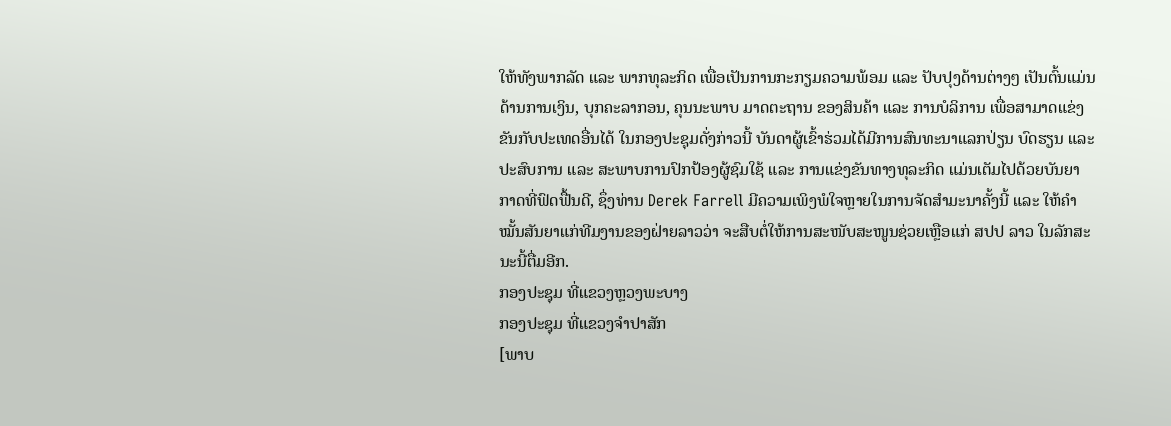ໃຫ້ທັງພາກລັດ ແລະ ພາກທຸລະກິດ ເພື່ອເປັນການກະກຽມຄວາມພ້ອມ ແລະ ປັບປຸງດ້ານຕ່າງໆ ເປັນຕົ້ນແມ່ນ ດ້ານການເງິນ, ບຸກຄະລາກອນ, ຄຸນນະພາບ ມາດຕະຖານ ຂອງສິນຄ້າ ແລະ ການບໍລິການ ເພື່ອສາມາດແຂ່ງຂັນກັບປະເທດອື່ນໄດ້ ໃນກອງປະຊຸມດັ່ງກ່າວນີ້ ບັນດາຜູ້ເຂົ້າຮ່ວມໄດ້ມີການສົນທະນາແລກປ່ຽນ ບົດຮຽນ ແລະ ປະສົບການ ແລະ ສະພາບການປົກປ້ອງຜູ້ຊົມໃຊ້ ແລະ ການແຂ່ງຂັນທາງທຸລະກິດ ແມ່ນເຕັມໄປດ້ວຍບັນຍາກາດທີ່ຟົດຟື້ນດີ, ຊຶ່ງທ່ານ Derek Farrell ມີຄວາມເພິງພໍໃຈຫຼາຍໃນການຈັດສໍາມະນາຄັ້ງນີ້ ແລະ ໃຫ້ຄໍາໝັ້ນສັນຍາແກ່ທີມງານຂອງຝ່າຍລາວວ່າ ຈະສືບຕໍ່ໃຫ້ການສະໜັບສະໜູນຊ່ວຍເຫຼືອແກ່ ສປປ ລາວ ໃນລັກສະນະນີ້ຕື່ມອີກ.
ກອງປະຊຸມ ທີ່ແຂວງຫຼວງພະບາງ
ກອງປະຊຸມ ທີ່ແຂວງຈຳປາສັກ
[ພາບ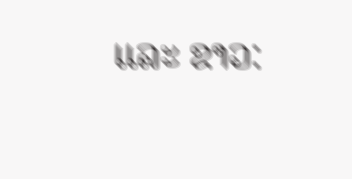ແລະ ຂາວ: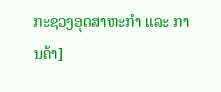ກະຊວງອຸດສາຫະກຳ ແລະ ການຄ້າ]